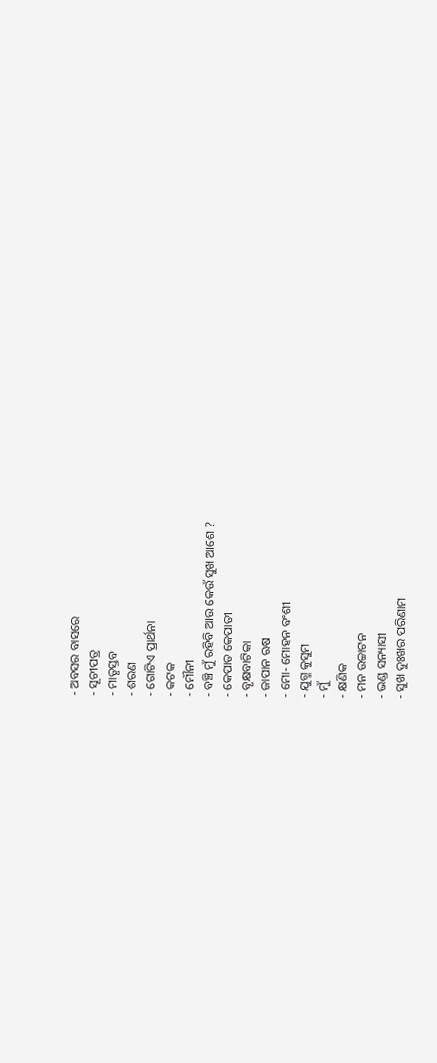- ଅବସର ବାସରେ
- ସୂଚୀପତ୍ର
- ମାତୃସ୍ତବ
- ଶରଣ
- ଗୋଟିଏ ପ୍ରାର୍ଥନା
- କଟକ
- ମୌନୀ
- ବଞ୍ଚି ମୁଁ ରହିବି ଆଉ କେଉଁ ସୁଖ ଆଶେ ?
- କେପାତ କେପାତୀ
- ବୃକ୍ଷବାଟିକା
- ଜାପାନ ଋଷ
- ମୋ- ମୋହନ ବଂଶୀ
- ଯୁଗ୍ମ କୁସୁମ
- ମୁଁ
- କ୍ଷଣିକ
- ମନ ଉଚ୍ଚାଟନ
- ଭଣ୍ଡ ସନ୍ୟାସୀ
- ସୁଖ ଦୁଃଖର ପରିଣାମ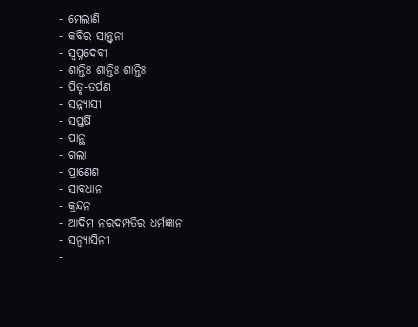- ମେଲାଣି
- କବିର ସାନ୍ତ୍ୱନା
- ସ୍ୱପ୍ନଦେବୀ
- ଶାନ୍ତିଃ ଶାନ୍ତିଃ ଶାନ୍ତିଃ
- ପିତୃ-ତର୍ପଣ
- ସନ୍ନ୍ୟାସୀ
- ସପ୍ତର୍ଷି
- ପାନ୍ଥ
- ଗଲା
- ପ୍ରାଣେଶ
- ସାବଧାନ
- କ୍ରନ୍ଦନ
- ଆଦିମ ନରଦମ୍ପତିର ଧର୍ମଜ୍ଞାନ
- ସନ୍ୱ୍ୟାସିନୀ
-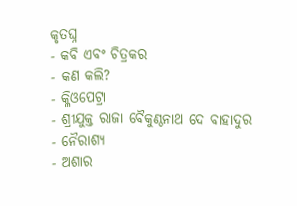କୃତଘ୍ନ
- କବି ଏବଂ ଚିତ୍ରକର
- କଣ କଲି?
- କ୍ଳିଓପେଟ୍ରା
- ଶ୍ରୀଯୁକ୍ତ ରାଜା ବୈକୁଣ୍ଠନାଥ ଦେ ବାହାଦୁର
- ନୈରାଶ୍ୟ
- ଅଶାର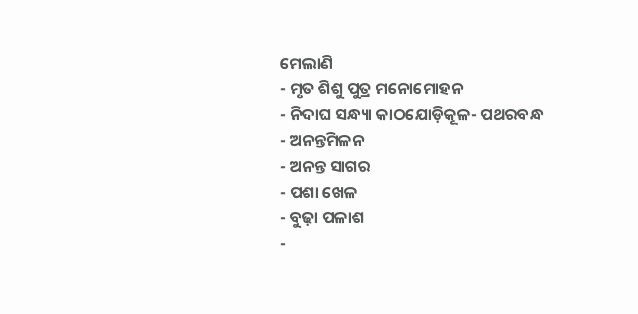ମେଲାଣି
- ମୃତ ଶିଶୁ ପୁତ୍ର ମନୋମୋହନ
- ନିଦାଘ ସନ୍ଧ୍ୟା କାଠଯୋଡ଼ିକୂଳ- ପଥରବନ୍ଧ
- ଅନନ୍ତମିଳନ
- ଅନନ୍ତ ସାଗର
- ପଶା ଖେଳ
- ବୁଢ଼ା ପଳାଶ
-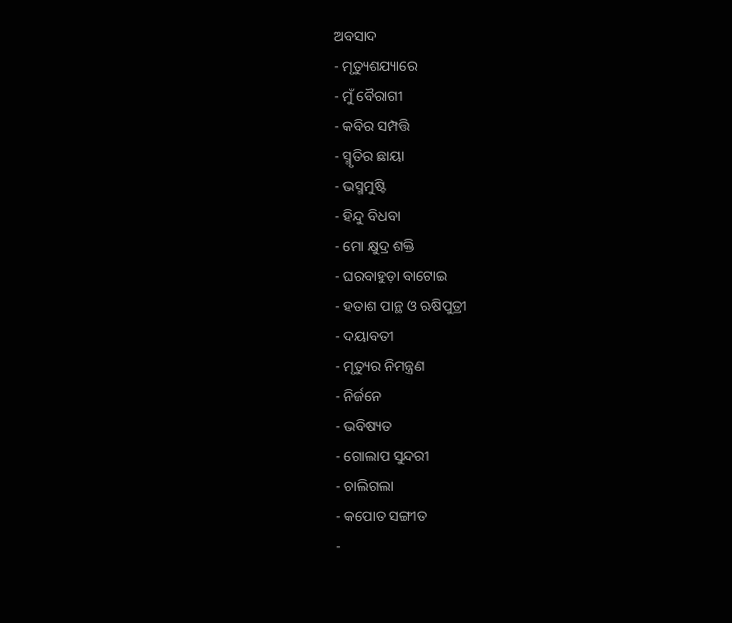ଅବସାଦ
- ମୃତ୍ୟୁଶଯ୍ୟାରେ
- ମୁଁ ବୈରାଗୀ
- କବିର ସମ୍ପତ୍ତି
- ସ୍ମୃତିର ଛାୟା
- ଭସ୍ମମୁଷ୍ଟି
- ହିନ୍ଦୁ ବିଧବା
- ମୋ କ୍ଷୁଦ୍ର ଶକ୍ତି
- ଘରବାହୁଡ଼ା ବାଟୋଇ
- ହତାଶ ପାନ୍ଥ ଓ ଋଷିପୁତ୍ରୀ
- ଦୟାବତୀ
- ମୃତ୍ୟୁର ନିମନ୍ତ୍ରଣ
- ନିର୍ଜନେ
- ଭବିଷ୍ୟତ
- ଗୋଲାପ ସୁନ୍ଦରୀ
- ଚାଲିଗଲା
- କପୋତ ସଙ୍ଗୀତ
-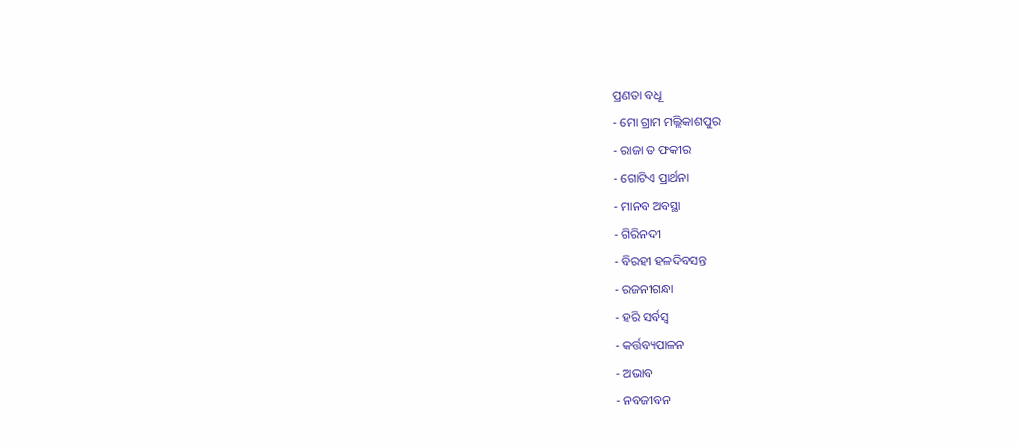ପ୍ରଣତା ବଧୂ
- ମୋ ଗ୍ରାମ ମଲ୍ଲିକାଶପୁର
- ରାଜା ତ ଫକୀର
- ଗୋଟିଏ ପ୍ରାର୍ଥନା
- ମାନବ ଅବସ୍ଥା
- ଗିରିନଦୀ
- ବିରହୀ ହଳଦିବସନ୍ତ
- ରଜନୀଗନ୍ଧା
- ହରି ସର୍ବସ୍ୱ
- କର୍ତ୍ତବ୍ୟପାଳନ
- ଅଭାବ
- ନବଜୀବନ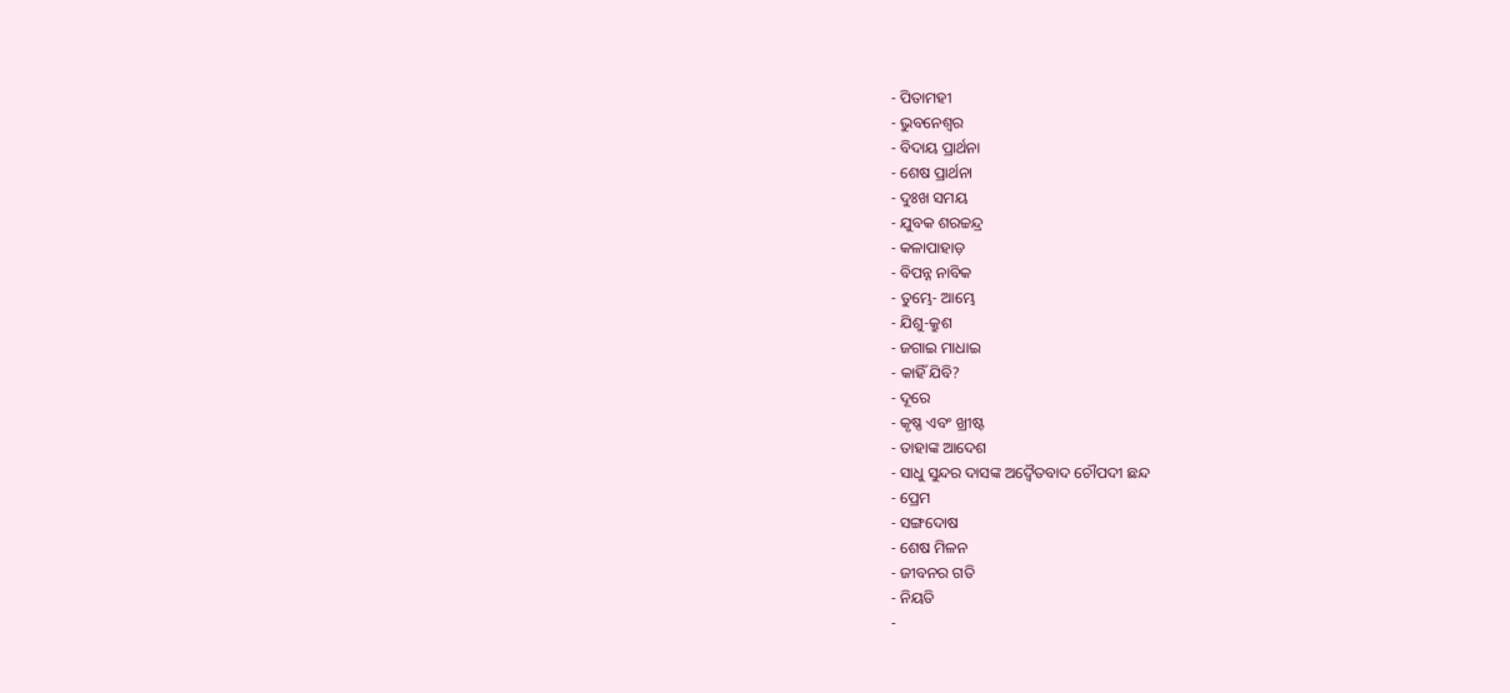- ପିତାମହୀ
- ଭୁବନେଶ୍ୱର
- ବିଦାୟ ପ୍ରାର୍ଥନା
- ଶେଷ ପ୍ରାର୍ଥନା
- ଦୁଃଖ ସମୟ
- ଯୁବକ ଶରଚ୍ଚନ୍ଦ୍ର
- କଳାପାହାଡ଼
- ବିପନ୍ନ ନାବିକ
- ତୁମ୍ଭେ- ଆମ୍ଭେ
- ଯିଶୁ-କ୍ରୁଶ
- ଜଗାଇ ମାଧାଇ
- କାହିଁ ଯିବି?
- ଦୂରେ
- କୃଷ୍ଣ ଏବଂ ଖ୍ରୀଷ୍ଟ
- ତାହାଙ୍କ ଆଦେଶ
- ସାଧୁ ସୁନ୍ଦର ଦାସଙ୍କ ଅଦ୍ୱୈତବାଦ ଚୌପଦୀ ଛନ୍ଦ
- ପ୍ରେମ
- ସଙ୍ଗଦୋଷ
- ଶେଷ ମିଳନ
- ଜୀବନର ଗତି
- ନିୟତି
-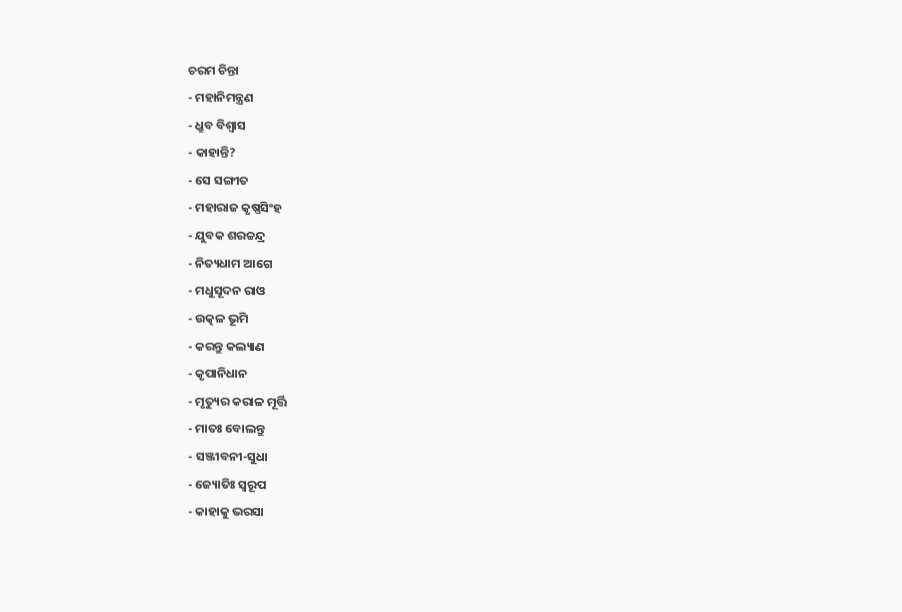ଚରମ ଚିନ୍ତା
- ମହାନିମନ୍ତ୍ରଣ
- ଧ୍ରୁବ ବିଶ୍ୱାସ
- କାହାନ୍ତି?
- ସେ ସଙ୍ଗୀତ
- ମହାରାଜ କୃଷ୍ଣସିଂହ
- ଯୁବକ ଶରଚ୍ଚନ୍ଦ୍ର
- ନିତ୍ୟଧାମ ଆଗେ
- ମଧୁସୂଦନ ରାଓ
- ଉତ୍କଳ ଭୂମି
- କରନ୍ତୁ କଲ୍ୟାଣ
- କୃପାନିଧାନ
- ମୃତ୍ୟୁର କରାଳ ମୂର୍ତ୍ତି
- ମାତଃ ବୋଲନ୍ତୁ
- ସଞ୍ଜୀବନୀ-ସୁଧା
- ଜ୍ୟୋତିଃ ସ୍ୱରୂପ
- କାହାକୁ ଭରସା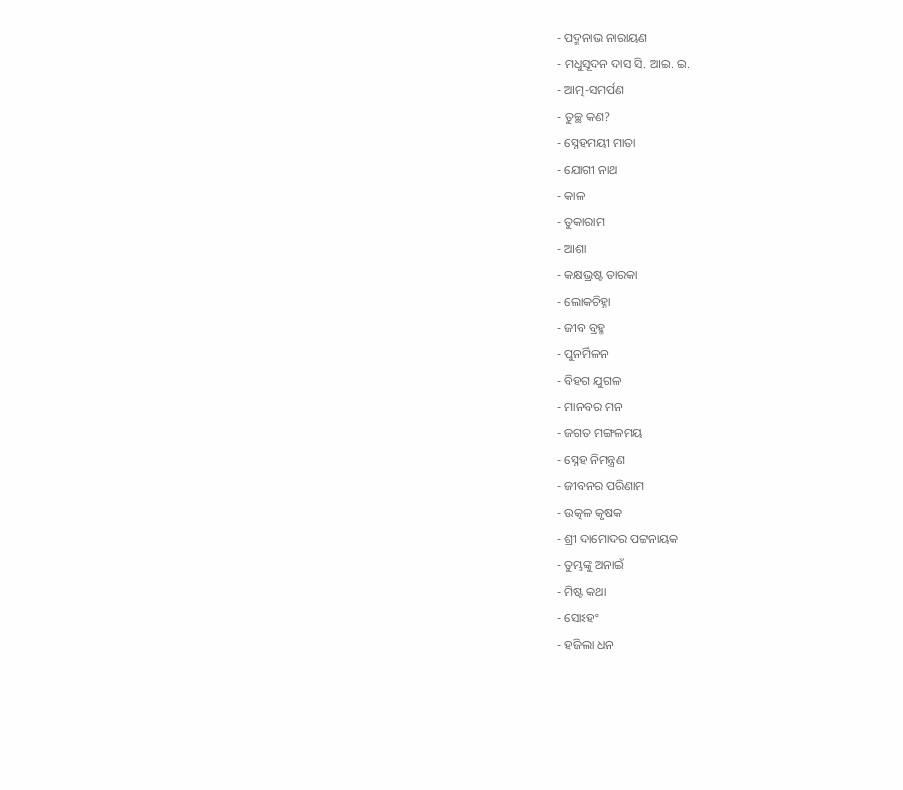- ପଦ୍ମନାଭ ନାରାୟଣ
- ମଧୁସୂଦନ ଦାସ ସି. ଆଇ. ଇ.
- ଆତ୍ମ-ସମର୍ପଣ
- ତୁଚ୍ଛ କଣ?
- ସ୍ନେହମୟୀ ମାତା
- ଯୋଗୀ ନାଥ
- କାଳ
- ତୁକାରାମ
- ଆଶା
- କକ୍ଷଭ୍ରଷ୍ଟ ତାରକା
- ଲୋକଚିହ୍ନା
- ଜୀବ ବ୍ରହ୍ମ
- ପୁନର୍ମିଳନ
- ବିହଗ ଯୁଗଳ
- ମାନବର ମନ
- ଜଗତ ମଙ୍ଗଳମୟ
- ସ୍ନେହ ନିମନ୍ତ୍ରଣ
- ଜୀବନର ପରିଣାମ
- ଉତ୍କଳ କୃଷକ
- ଶ୍ରୀ ଦାମୋଦର ପଟ୍ଟନାୟକ
- ତୁମ୍ଭଙ୍କୁ ଅନାଇଁ
- ମିଷ୍ଟ କଥା
- ସୋଽହଂ
- ହଜିଲା ଧନ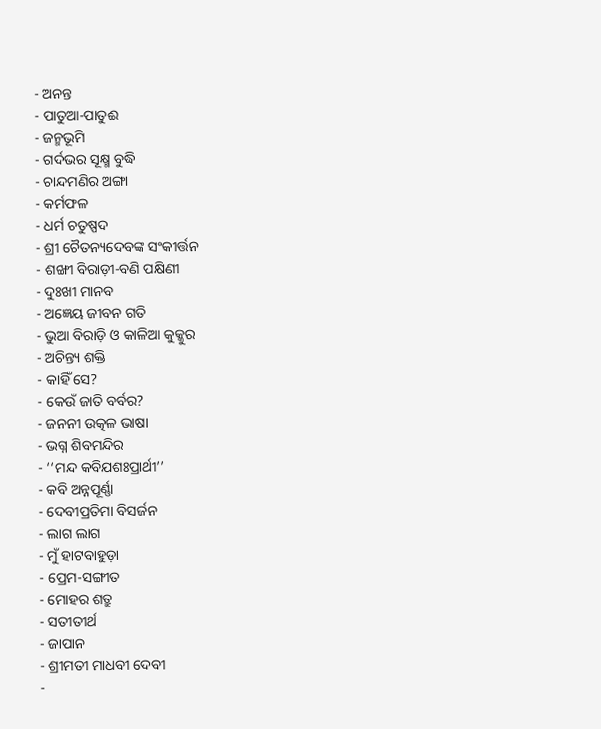- ଅନନ୍ତ
- ପାତୁଆ-ପାତୁଈ
- ଜନ୍ମଭୂମି
- ଗର୍ଦଭର ସୂକ୍ଷ୍ମ ବୁଦ୍ଧି
- ଚାନ୍ଦମଣିର ଅଙ୍ଗା
- କର୍ମଫଳ
- ଧର୍ମ ଚତୁଷ୍ପଦ
- ଶ୍ରୀ ଚୈତନ୍ୟଦେବଙ୍କ ସଂକୀର୍ତ୍ତନ
- ଶଙ୍ଖୀ ବିରାଡ଼ୀ-ବଣି ପକ୍ଷିଣୀ
- ଦୁଃଖୀ ମାନବ
- ଅଜ୍ଞେୟ ଜୀବନ ଗତି
- ଭୁଆ ବିରାଡ଼ି ଓ କାଳିଆ କୁକ୍କୁର
- ଅଚିନ୍ତ୍ୟ ଶକ୍ତି
- କାହିଁ ସେ?
- କେଉଁ ଜାତି ବର୍ବର?
- ଜନନୀ ଉତ୍କଳ ଭାଷା
- ଭଗ୍ନ ଶିବମନ୍ଦିର
- ‘‘ମନ୍ଦ କବିଯଶଃପ୍ରାର୍ଥୀ’’
- କବି ଅନ୍ନପୂର୍ଣ୍ଣା
- ଦେବୀପ୍ରତିମା ବିସର୍ଜନ
- ଲାଗ ଲାଗ
- ମୁଁ ହାଟବାହୁଡ଼ା
- ପ୍ରେମ-ସଙ୍ଗୀତ
- ମୋହର ଶତ୍ରୁ
- ସତୀତୀର୍ଥ
- ଜାପାନ
- ଶ୍ରୀମତୀ ମାଧବୀ ଦେବୀ
-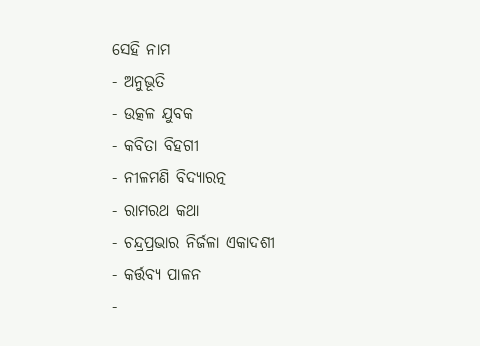ସେହି ନାମ
- ଅନୁଭୂତି
- ଉତ୍କଳ ଯୁବକ
- କବିତା ବିହଗୀ
- ନୀଳମଣି ବିଦ୍ୟାରତ୍ନ
- ରାମରଥ କଥା
- ଚନ୍ଦ୍ରପ୍ରଭାର ନିର୍ଜଳା ଏକାଦଶୀ
- କର୍ତ୍ତବ୍ୟ ପାଳନ
-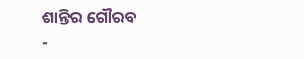ଶାନ୍ତିର ଗୌରବ
-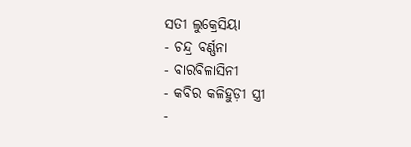ସତୀ ଲୁକ୍ରେସିୟା
- ଚନ୍ଦ୍ର ବର୍ଣ୍ଣନା
- ବାରବିଳାସିନୀ
- କବିର କଳିହୁଡ଼ୀ ସ୍ତ୍ରୀ
-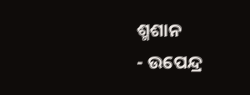ଶ୍ମଶାନ
- ଉପେନ୍ଦ୍ର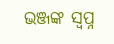ଭଞ୍ଜଙ୍କ ସ୍ୱପ୍ନ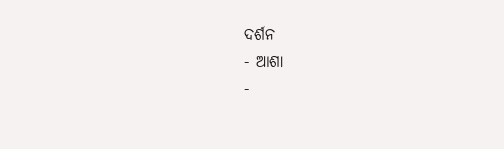ଦର୍ଶନ
- ଆଶା
-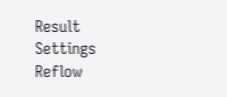Result
Settings
Reflow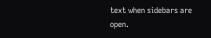text when sidebars are open.